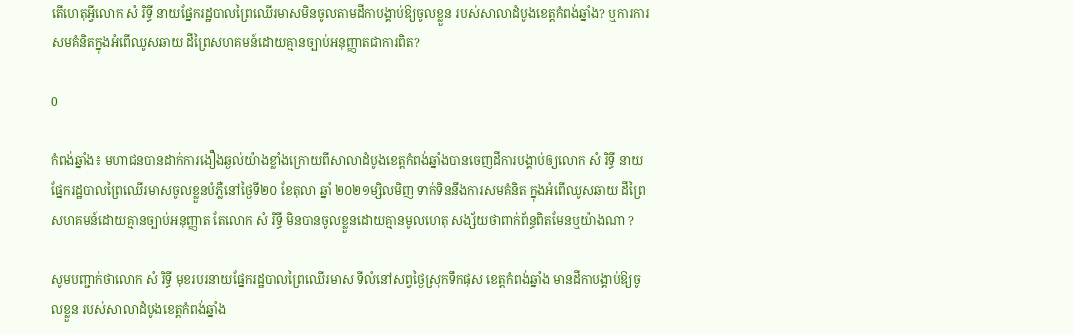តើហេតុអ្វីលោក សំ រិទ្ធី នាយផ្នែករដ្ឋបាលព្រៃឈើរមាសមិនចូលតាមដីកាបង្គាប់ឱ្យចូលខ្លួន របស់សាលាដំបូងខេត្តកំពង់ឆ្នាំង? ឬការការសមគំនិតក្នុងអំពើឈូសឆាយ ដីព្រៃសហគមន៍ដោយគ្មានច្បាប់អនុញ្ញាតជាការពិត?

0

កំពង់ឆ្នាំង៖ មហាជនបានដាក់ការងឿងឆ្ងល់យ៉ាងខ្លាំងក្រោយពីសាលាដំបូងខេត្តកំពង់ឆ្នាំងបានចេញដីការបង្គាប់ឲ្យលោក សំ រិទ្ធី នាយផ្នែករដ្ឋបាលព្រៃឈើរមាសចូលខ្លួនបំភ្លឺនៅថ្ងៃទី២០ ខែតុលា ឆ្នាំ ២០២១ម្សិលមិញ ទាក់ទិននឹងការសមគំនិត ក្នុងអំពើឈូសឆាយ ដីព្រៃសហគមន៍ដោយគ្មានច្បាប់អនុញ្ញាត តែលោក សំ រិទ្ធី មិនបានចូលខ្លួនដោយគ្មានមូលហេតុ សង្ស័យថាពាក់ព័ន្ធពិតមែនឬយ៉ាងណា ?

សូមបញ្ជាក់ថាលោក សំ រិទ្ធី មុខរបរនាយផ្នែករដ្ឋបាលព្រៃឈើរមាស ទីលំនៅសព្វថ្ងៃស្រុកទឹកផុស ខេត្តកំពង់ឆ្នាំង មានដីកាបង្គាប់ឱ្យចូលខ្លួន របស់សាលាដំបូងខេត្តកំពង់ឆ្នាំង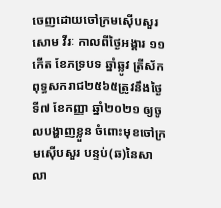ចេញដោយចៅក្រមស៊ើបសួរ សោម វីរៈ កាលពីថ្ងៃអង្គារ ១១កើត ខែភទ្របទ ឆ្នាំឆ្លូវ ត្រីស័ក ពុទ្ធសករាជ២៥៦៥ត្រូវនឹងថ្ងៃទី៧ ខែកញ្ញា ឆ្នាំ២០២១ ឲ្យចូលបង្ហាញខ្លួន ចំពោះមុខចៅក្រមស៊ើបសួរ បន្ទប់(ឆ)នៃសាលា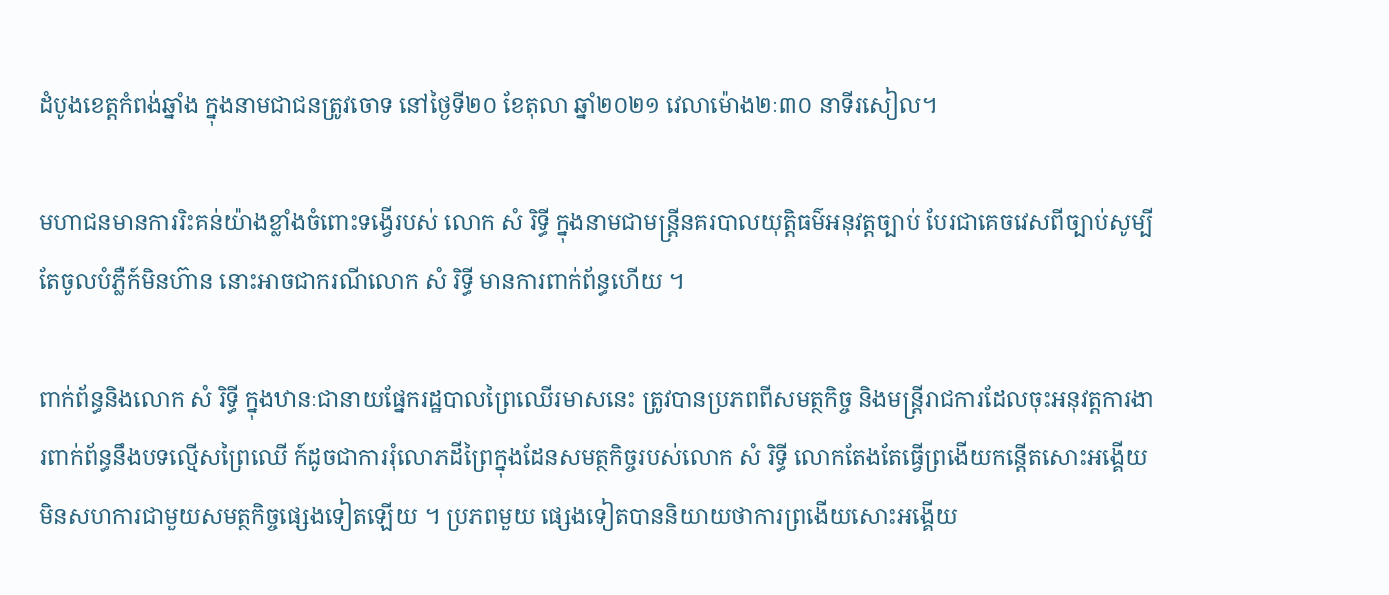ដំបូងខេត្តកំពង់ឆ្នាំង ក្នុងនាមជាជនត្រូវចោទ នៅថ្ងៃទី២០ ខែតុលា ឆ្នាំ២០២១ វេលាម៉ោង២ៈ៣០ នាទីរសៀល។

មហាជនមានការរិះគន់យ៉ាងខ្លាំងចំពោះទង្វើរបស់ លោក សំ រិទ្ធី ក្នុងនាមជាមន្ត្រីនគរបាលយុត្តិធម៌អនុវត្តច្បាប់ បែរជាគេចវេសពីច្បាប់សូម្បីតែចូលបំភ្លឺក៍មិនហ៊ាន នោះអាចជាករណីលោក សំ រិទ្ធី មានការពាក់ព័ន្ធហើយ ។

ពាក់ព័ន្ធនិងលោក សំ រិទ្ធី ក្នុងឋានៈជានាយផ្នែករដ្ឋបាលព្រៃឈើរមាសនេះ ត្រូវបានប្រភពពីសមត្ថកិច្ច និងមន្ត្រីរាជការដែលចុះអនុវត្តការងារពាក់ព័ន្ធនឹងបទល្មើសព្រៃឈើ ក៍ដូចជាការរុំលោភដីព្រៃក្នុងដែនសមត្ថកិច្ចរបស់លោក សំ រិទ្ធី លោកតែងតែធ្វើព្រងើយកន្តើតសោះអង្គើយមិនសហការជាមួយសមត្ថកិច្ចផ្សេងទៀតឡើយ ។ ប្រភពមួយ ផ្សេងទៀតបាននិយាយថាការព្រងើយសោះអង្គើយ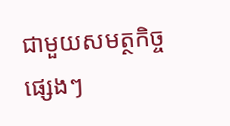ជាមួយសមត្ថកិច្ចផ្សេងៗ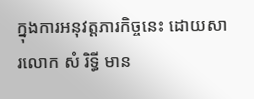ក្នុងការអនុវត្តភារកិច្ចនេះ ដោយសារលោក សំ រិទ្ធី មាន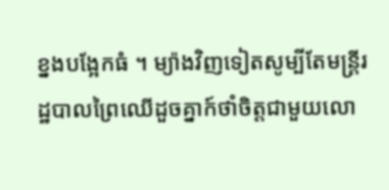ខ្នងបង្អែកធំ ។ ម្យ៉ាងវិញទៀតសូម្បីតែមន្ត្រីរដ្ឋបាលព្រៃឈើដួចគ្នាក៍ថាំចិត្តជាមួយលោ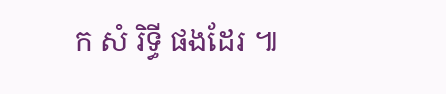ក សំ រិទ្ធី ផងដែរ ៕